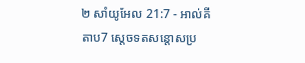២ សាំយូអែល 21:7 - អាល់គីតាប7 ស្តេចទតសន្តោសប្រ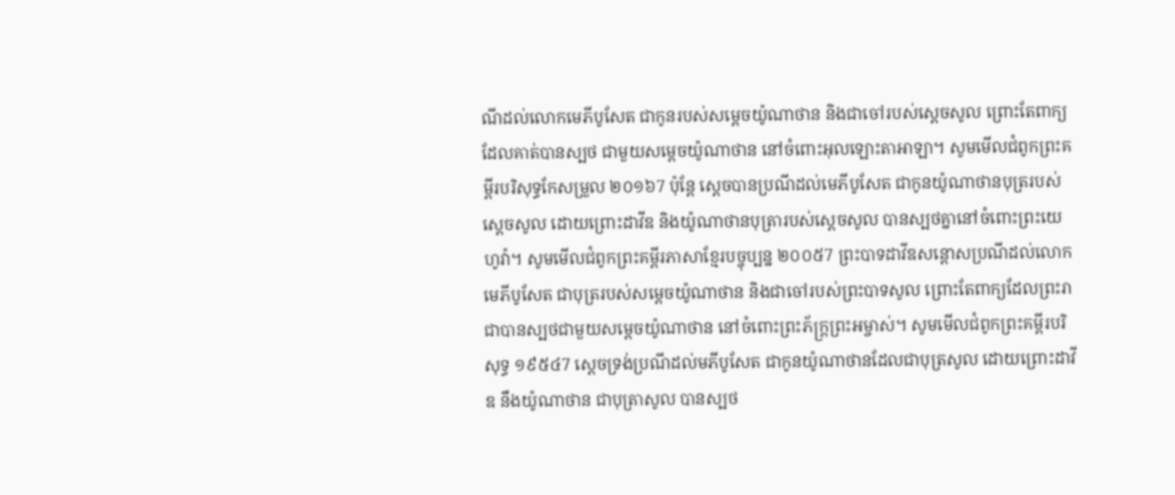ណីដល់លោកមេភីបូសែត ជាកូនរបស់សម្តេចយ៉ូណាថាន និងជាចៅរបស់ស្តេចសូល ព្រោះតែពាក្យដែលគាត់បានស្បថ ជាមួយសម្តេចយ៉ូណាថាន នៅចំពោះអុលឡោះតាអាឡា។ សូមមើលជំពូកព្រះគម្ពីរបរិសុទ្ធកែសម្រួល ២០១៦7 ប៉ុន្តែ ស្តេចបានប្រណីដល់មេភីបូសែត ជាកូនយ៉ូណាថានបុត្ររបស់ស្ដេចសូល ដោយព្រោះដាវីឌ និងយ៉ូណាថានបុត្រារបស់ស្ដេចសូល បានស្បថគ្នានៅចំពោះព្រះយេហូវ៉ា។ សូមមើលជំពូកព្រះគម្ពីរភាសាខ្មែរបច្ចុប្បន្ន ២០០៥7 ព្រះបាទដាវីឌសន្ដោសប្រណីដល់លោកមេភីបូសែត ជាបុត្ររបស់សម្ដេចយ៉ូណាថាន និងជាចៅរបស់ព្រះបាទសូល ព្រោះតែពាក្យដែលព្រះរាជាបានស្បថជាមួយសម្ដេចយ៉ូណាថាន នៅចំពោះព្រះភ័ក្ត្រព្រះអម្ចាស់។ សូមមើលជំពូកព្រះគម្ពីរបរិសុទ្ធ ១៩៥៤7 ស្តេចទ្រង់ប្រណីដល់មភីបូសែត ជាកូនយ៉ូណាថានដែលជាបុត្រសូល ដោយព្រោះដាវីឌ នឹងយ៉ូណាថាន ជាបុត្រាសូល បានស្បថ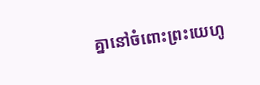គ្នានៅចំពោះព្រះយេហូ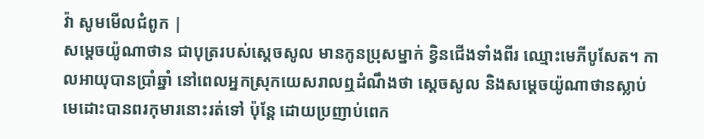វ៉ា សូមមើលជំពូក |
សម្តេចយ៉ូណាថាន ជាបុត្ររបស់ស្តេចសូល មានកូនប្រុសម្នាក់ ខ្វិនជើងទាំងពីរ ឈ្មោះមេភីបូសែត។ កាលអាយុបានប្រាំឆ្នាំ នៅពេលអ្នកស្រុកយេសរាលឮដំណឹងថា ស្តេចសូល និងសម្តេចយ៉ូណាថានស្លាប់ មេដោះបានពរកុមារនោះរត់ទៅ ប៉ុន្តែ ដោយប្រញាប់ពេក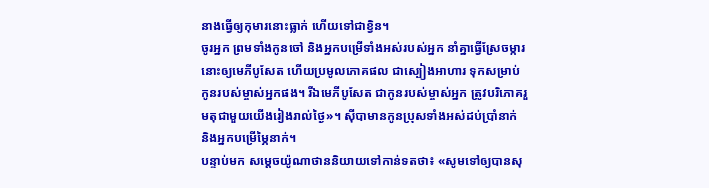នាងធ្វើឲ្យកុមារនោះធ្លាក់ ហើយទៅជាខ្វិន។
ចូរអ្នក ព្រមទាំងកូនចៅ និងអ្នកបម្រើទាំងអស់របស់អ្នក នាំគ្នាធ្វើស្រែចម្ការនោះឲ្យមេភីបូសែត ហើយប្រមូលភោគផល ជាស្បៀងអាហារ ទុកសម្រាប់កូនរបស់ម្ចាស់អ្នកផង។ រីឯមេភីបូសែត ជាកូនរបស់ម្ចាស់អ្នក ត្រូវបរិភោគរួមតុជាមួយយើងរៀងរាល់ថ្ងៃ»។ ស៊ីបាមានកូនប្រុសទាំងអស់ដប់ប្រាំនាក់ និងអ្នកបម្រើម្ភៃនាក់។
បន្ទាប់មក សម្តេចយ៉ូណាថាននិយាយទៅកាន់ទតថា៖ «សូមទៅឲ្យបានសុ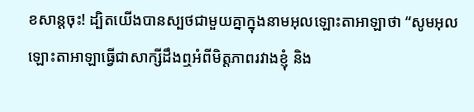ខសាន្តចុះ! ដ្បិតយើងបានស្បថជាមួយគ្នាក្នុងនាមអុលឡោះតាអាឡាថា “សូមអុលឡោះតាអាឡាធ្វើជាសាក្សីដឹងឮអំពីមិត្តភាពរវាងខ្ញុំ និង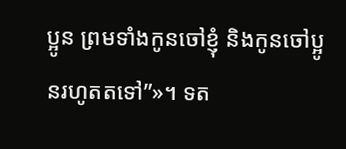ប្អូន ព្រមទាំងកូនចៅខ្ញុំ និងកូនចៅប្អូនរហូតតទៅ”»។ ទត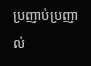ប្រញាប់ប្រញាល់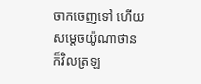ចាកចេញទៅ ហើយសម្តេចយ៉ូណាថានក៏វិលត្រឡ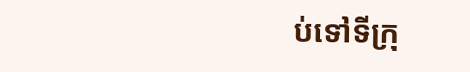ប់ទៅទីក្រុ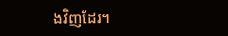ងវិញដែរ។